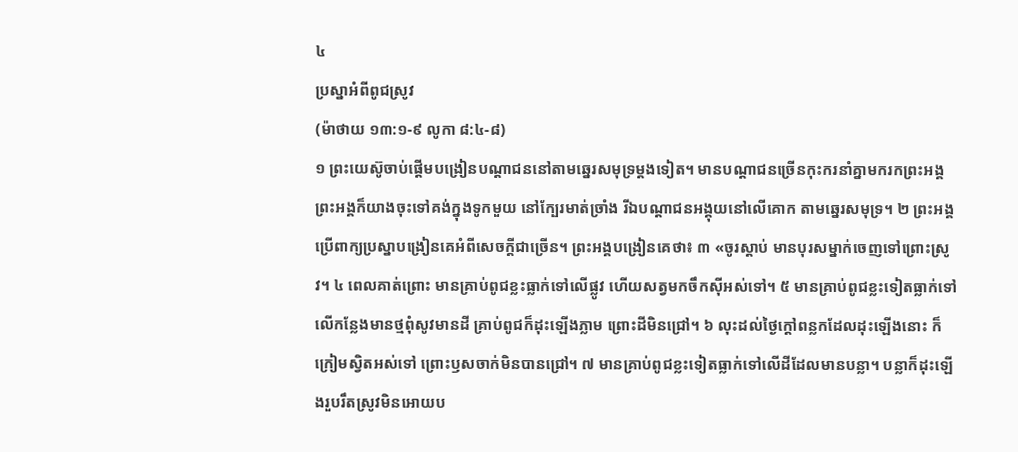៤
ប្រស្នាអំពីពូជស្រូវ
(ម៉ាថាយ ១៣:១-៩ លូកា ៨:៤-៨)
១ ព្រះយេស៊ូចាប់ផ្ដើមបង្រៀនបណ្ដាជននៅតាមឆ្នេរសមុទ្រម្ដងទៀត។ មានបណ្ដាជនច្រើនកុះករនាំគ្នាមករកព្រះអង្គ ព្រះអង្គក៏យាងចុះទៅគង់ក្នុងទូកមួយ នៅក្បែរមាត់ច្រាំង រីឯបណ្ដាជនអង្គុយនៅលើគោក តាមឆ្នេរសមុទ្រ។ ២ ព្រះអង្គប្រើពាក្យប្រស្នាបង្រៀនគេអំពីសេចក្ដីជាច្រើន។ ព្រះអង្គបង្រៀនគេថា៖ ៣ «ចូរស្ដាប់ មានបុរសម្នាក់ចេញទៅព្រោះស្រូវ។ ៤ ពេលគាត់ព្រោះ មានគ្រាប់ពូជខ្លះធ្លាក់ទៅលើផ្លូវ ហើយសត្វមកចឹកស៊ីអស់ទៅ។ ៥ មានគ្រាប់ពូជខ្លះទៀតធ្លាក់ទៅលើកន្លែងមានថ្មពុំសូវមានដី គ្រាប់ពូជក៏ដុះឡើងភ្លាម ព្រោះដីមិនជ្រៅ។ ៦ លុះដល់ថ្ងៃក្ដៅពន្លកដែលដុះឡើងនោះ ក៏ក្រៀមស្វិតអស់ទៅ ព្រោះឫសចាក់មិនបានជ្រៅ។ ៧ មានគ្រាប់ពូជខ្លះទៀតធ្លាក់ទៅលើដីដែលមានបន្លា។ បន្លាក៏ដុះឡើងរួបរឹតស្រូវមិនអោយប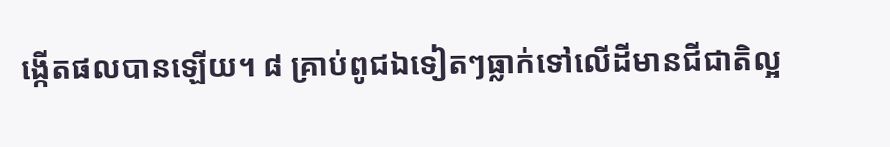ង្កើតផលបានឡើយ។ ៨ គ្រាប់ពូជឯទៀតៗធ្លាក់ទៅលើដីមានជីជាតិល្អ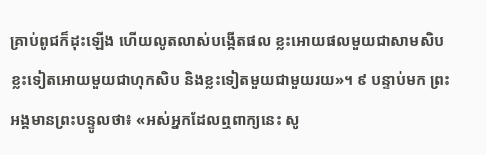គ្រាប់ពូជក៏ដុះឡើង ហើយលូតលាស់បង្កើតផល ខ្លះអោយផលមួយជាសាមសិប ខ្លះទៀតអោយមួយជាហុកសិប និងខ្លះទៀតមួយជាមួយរយ»។ ៩ បន្ទាប់មក ព្រះអង្គមានព្រះបន្ទូលថា៖ «អស់អ្នកដែលឮពាក្យនេះ សូ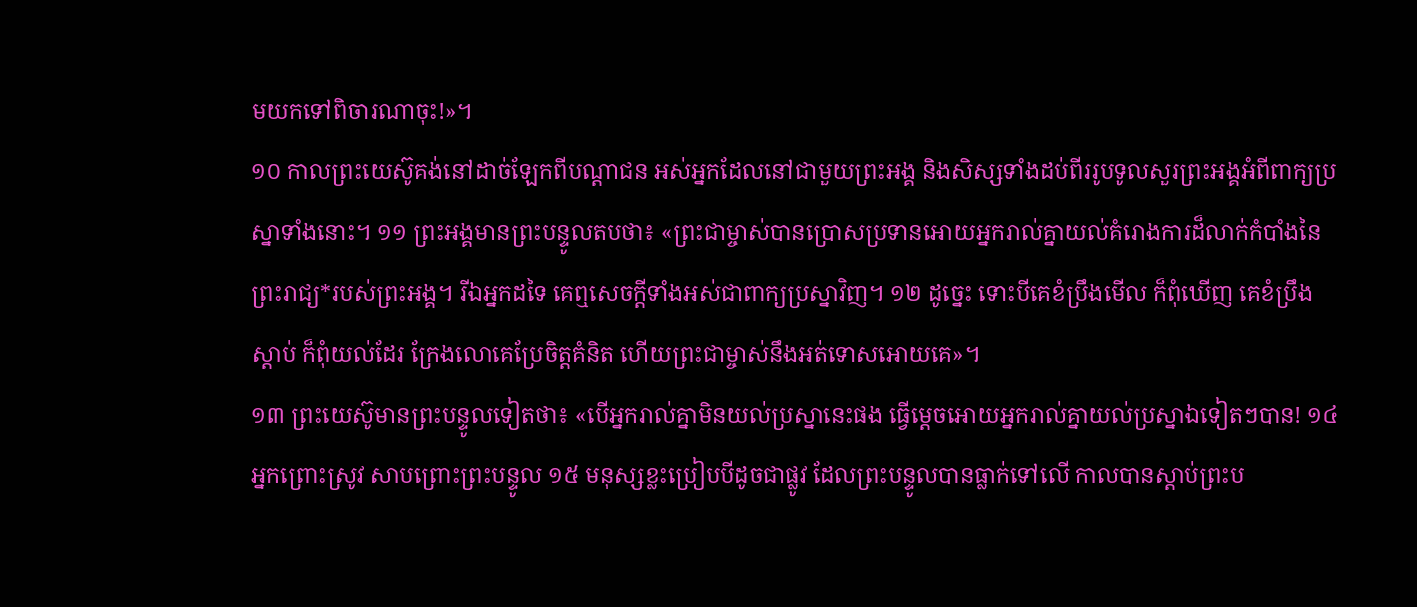មយកទៅពិចារណាចុះ!»។
១០ កាលព្រះយេស៊ូគង់នៅដាច់ឡែកពីបណ្ដាជន អស់អ្នកដែលនៅជាមួយព្រះអង្គ និងសិស្សទាំងដប់ពីររូបទូលសួរព្រះអង្គអំពីពាក្យប្រស្នាទាំងនោះ។ ១១ ព្រះអង្គមានព្រះបន្ទូលតបថា៖ «ព្រះជាម្ចាស់បានប្រោសប្រទានអោយអ្នករាល់គ្នាយល់គំរោងការដ៏លាក់កំបាំងនៃព្រះរាជ្យ*របស់ព្រះអង្គ។ រីឯអ្នកដទៃ គេឮសេចក្ដីទាំងអស់ជាពាក្យប្រស្នាវិញ។ ១២ ដូច្នេះ ទោះបីគេខំប្រឹងមើល ក៏ពុំឃើញ គេខំប្រឹងស្ដាប់ ក៏ពុំយល់ដែរ ក្រែងលោគេប្រែចិត្តគំនិត ហើយព្រះជាម្ចាស់នឹងអត់ទោសអោយគេ»។
១៣ ព្រះយេស៊ូមានព្រះបន្ទូលទៀតថា៖ «បើអ្នករាល់គ្នាមិនយល់ប្រស្នានេះផង ធ្វើម្ដេចអោយអ្នករាល់គ្នាយល់ប្រស្នាឯទៀតៗបាន! ១៤ អ្នកព្រោះស្រូវ សាបព្រោះព្រះបន្ទូល ១៥ មនុស្សខ្លះប្រៀបបីដូចជាផ្លូវ ដែលព្រះបន្ទូលបានធ្លាក់ទៅលើ កាលបានស្ដាប់ព្រះប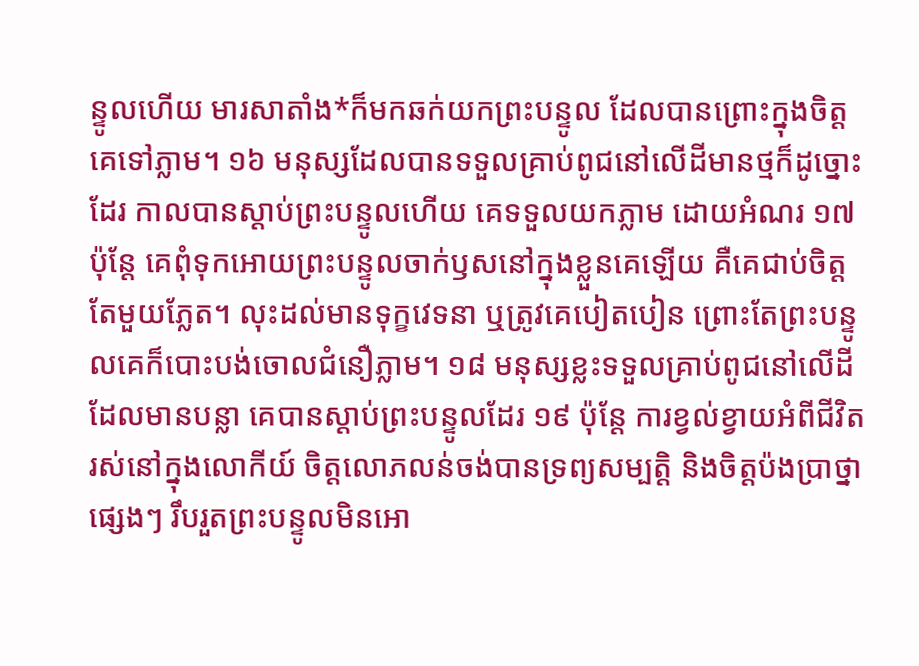ន្ទូលហើយ មារសាតាំង*ក៏មកឆក់យកព្រះបន្ទូល ដែលបានព្រោះក្នុងចិត្តគេទៅភ្លាម។ ១៦ មនុស្សដែលបានទទួលគ្រាប់ពូជនៅលើដីមានថ្មក៏ដូច្នោះដែរ កាលបានស្ដាប់ព្រះបន្ទូលហើយ គេទទួលយកភ្លាម ដោយអំណរ ១៧ ប៉ុន្តែ គេពុំទុកអោយព្រះបន្ទូលចាក់ឫសនៅក្នុងខ្លួនគេឡើយ គឺគេជាប់ចិត្តតែមួយភ្លែត។ លុះដល់មានទុក្ខវេទនា ឬត្រូវគេបៀតបៀន ព្រោះតែព្រះបន្ទូលគេក៏បោះបង់ចោលជំនឿភ្លាម។ ១៨ មនុស្សខ្លះទទួលគ្រាប់ពូជនៅលើដីដែលមានបន្លា គេបានស្ដាប់ព្រះបន្ទូលដែរ ១៩ ប៉ុន្តែ ការខ្វល់ខ្វាយអំពីជីវិតរស់នៅក្នុងលោកីយ៍ ចិត្តលោភលន់ចង់បានទ្រព្យសម្បត្តិ និងចិត្តប៉ងប្រាថ្នាផ្សេងៗ រឹបរួតព្រះបន្ទូលមិនអោ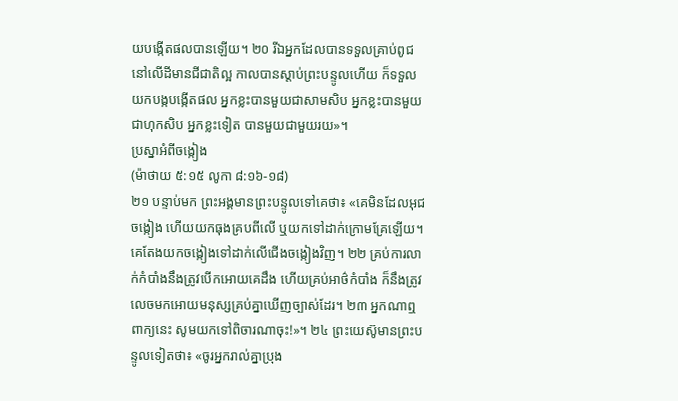យបង្កើតផលបានឡើយ។ ២០ រីឯអ្នកដែលបានទទួលគ្រាប់ពូជនៅលើដីមានជីជាតិល្អ កាលបានស្ដាប់ព្រះបន្ទូលហើយ ក៏ទទួលយកបង្កបង្កើតផល អ្នកខ្លះបានមួយជាសាមសិប អ្នកខ្លះបានមួយជាហុកសិប អ្នកខ្លះទៀត បានមួយជាមួយរយ»។
ប្រស្នាអំពីចង្កៀង
(ម៉ាថាយ ៥:១៥ លូកា ៨:១៦-១៨)
២១ បន្ទាប់មក ព្រះអង្គមានព្រះបន្ទូលទៅគេថា៖ «គេមិនដែលអុជចង្កៀង ហើយយកធុងគ្របពីលើ ឬយកទៅដាក់ក្រោមគ្រែឡើយ។ គេតែងយកចង្កៀងទៅដាក់លើជើងចង្កៀងវិញ។ ២២ គ្រប់ការលាក់កំបាំងនឹងត្រូវបើកអោយគេដឹង ហើយគ្រប់អាថ៌កំបាំង ក៏នឹងត្រូវលេចមកអោយមនុស្សគ្រប់គ្នាឃើញច្បាស់ដែរ។ ២៣ អ្នកណាឮពាក្យនេះ សូមយកទៅពិចារណាចុះ!»។ ២៤ ព្រះយេស៊ូមានព្រះបន្ទូលទៀតថា៖ «ចូរអ្នករាល់គ្នាប្រុង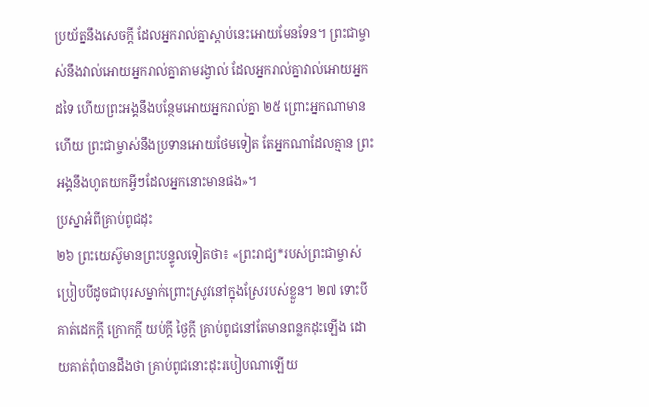ប្រយ័ត្ននឹងសេចក្ដី ដែលអ្នករាល់គ្នាស្ដាប់នេះអោយមែនទែន។ ព្រះជាម្ចាស់នឹងវាល់អោយអ្នករាល់គ្នាតាមរង្វាល់ ដែលអ្នករាល់គ្នាវាល់អោយអ្នកដទៃ ហើយព្រះអង្គនឹងបន្ថែមអោយអ្នករាល់គ្នា ២៥ ព្រោះអ្នកណាមានហើយ ព្រះជាម្ចាស់នឹងប្រទានអោយថែមទៀត តែអ្នកណាដែលគ្មាន ព្រះអង្គនឹងហូតយកអ្វីៗដែលអ្នកនោះមានផង»។
ប្រស្នាអំពីគ្រាប់ពូជដុះ
២៦ ព្រះយេស៊ូមានព្រះបន្ទូលទៀតថា៖ «ព្រះរាជ្យ*របស់ព្រះជាម្ចាស់ ប្រៀបបីដូចជាបុរសម្នាក់ព្រោះស្រូវនៅក្នុងស្រែរបស់ខ្លួន។ ២៧ ទោះបីគាត់ដេកក្ដី ក្រោកក្ដី យប់ក្ដី ថ្ងៃក្ដី គ្រាប់ពូជនៅតែមានពន្លកដុះឡើង ដោយគាត់ពុំបានដឹងថា គ្រាប់ពូជនោះដុះរបៀបណាឡើយ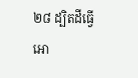២៨ ដ្បិតដីធ្វើអោ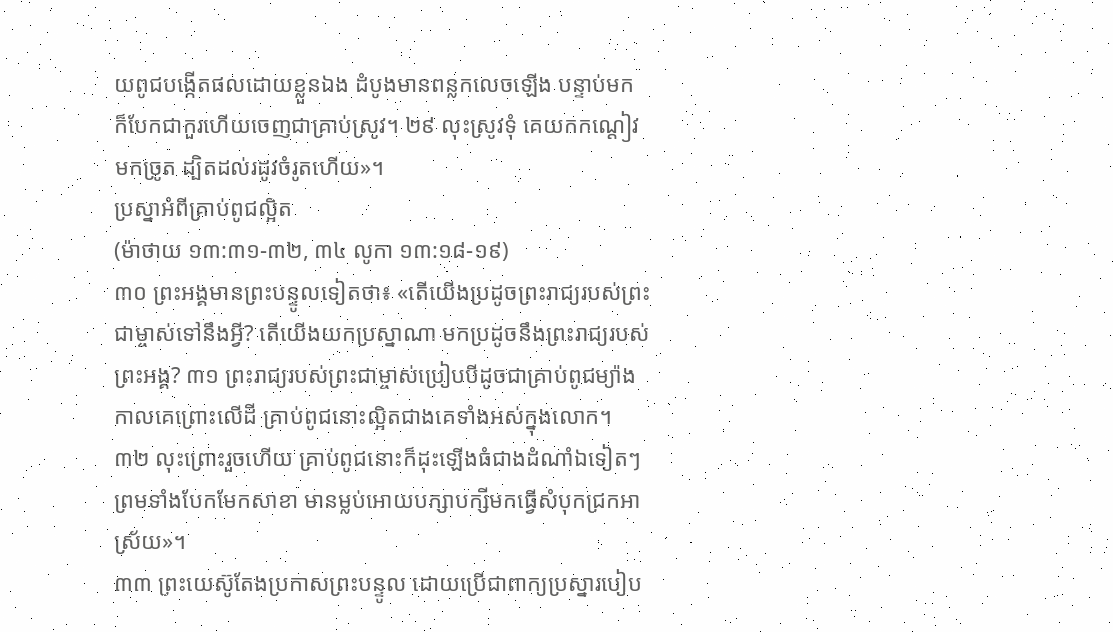យពូជបង្កើតផលដោយខ្លួនឯង ដំបូងមានពន្លកលេចឡើង បន្ទាប់មក ក៏បែកជាកួរហើយចេញជាគ្រាប់ស្រូវ។ ២៩ លុះស្រូវទុំ គេយកកណ្ដៀវមកច្រូត ដ្បិតដល់រដូវចំរូតហើយ»។
ប្រស្នាអំពីគ្រាប់ពូជល្អិត
(ម៉ាថាយ ១៣:៣១-៣២, ៣៤ លូកា ១៣:១៨-១៩)
៣០ ព្រះអង្គមានព្រះបន្ទូលទៀតថា៖ «តើយើងប្រដូចព្រះរាជ្យរបស់ព្រះជាម្ចាស់ទៅនឹងអ្វី? តើយើងយកប្រស្នាណា មកប្រដូចនឹងព្រះរាជ្យរបស់ព្រះអង្គ? ៣១ ព្រះរាជ្យរបស់ព្រះជាម្ចាស់ប្រៀបបីដូចជាគ្រាប់ពូជម្យ៉ាង កាលគេព្រោះលើដី គ្រាប់ពូជនោះល្អិតជាងគេទាំងអស់ក្នុងលោក។ ៣២ លុះព្រោះរួចហើយ គ្រាប់ពូជនោះក៏ដុះឡើងធំជាងដំណាំឯទៀតៗ ព្រមទាំងបែកមែកសាខា មានម្លប់អោយបក្សាបក្សីមកធ្វើសំបុកជ្រកអាស្រ័យ»។
៣៣ ព្រះយេស៊ូតែងប្រកាសព្រះបន្ទូល ដោយប្រើជាពាក្យប្រស្នារបៀប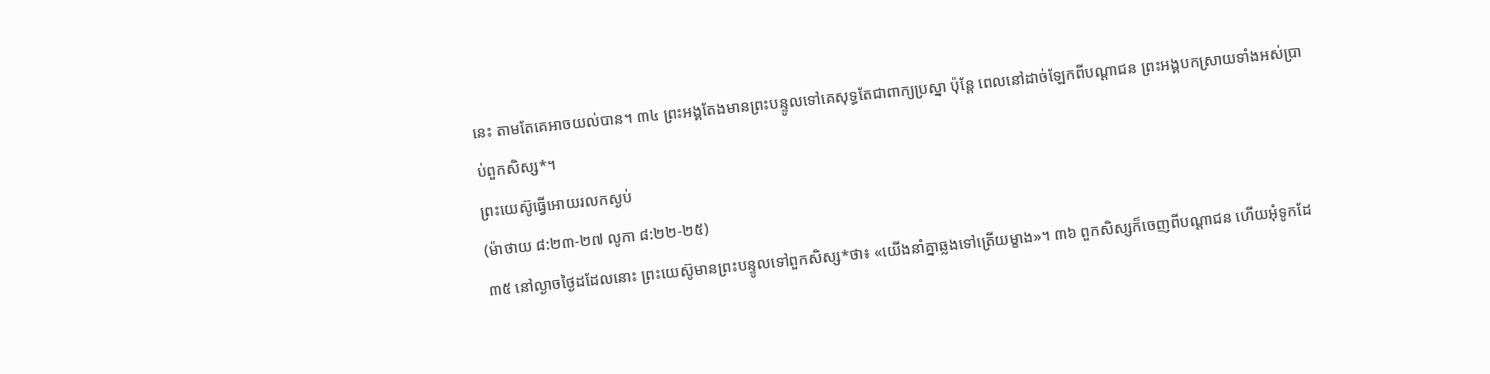នេះ តាមតែគេអាចយល់បាន។ ៣៤ ព្រះអង្គតែងមានព្រះបន្ទូលទៅគេសុទ្ធតែជាពាក្យប្រស្នា ប៉ុន្តែ ពេលនៅដាច់ឡែកពីបណ្ដាជន ព្រះអង្គបកស្រាយទាំងអស់ប្រាប់ពួកសិស្ស*។
ព្រះយេស៊ូធ្វើអោយរលកស្ងប់
(ម៉ាថាយ ៨:២៣-២៧ លូកា ៨:២២-២៥)
៣៥ នៅល្ងាចថ្ងៃដដែលនោះ ព្រះយេស៊ូមានព្រះបន្ទូលទៅពួកសិស្ស*ថា៖ «យើងនាំគ្នាឆ្លងទៅត្រើយម្ខាង»។ ៣៦ ពួកសិស្សក៏ចេញពីបណ្ដាជន ហើយអុំទូកដែ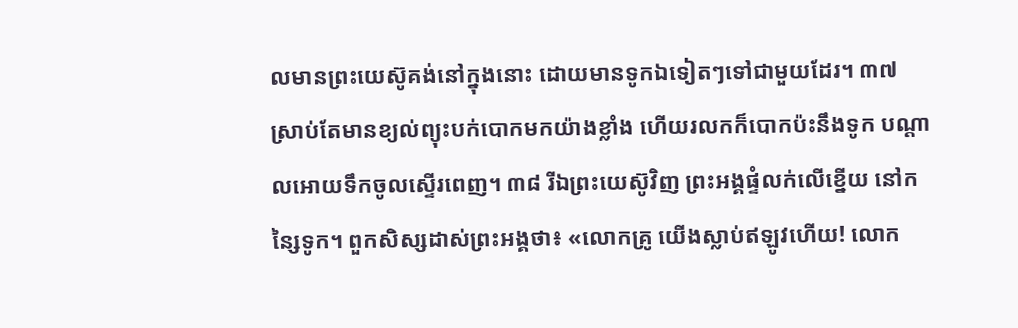លមានព្រះយេស៊ូគង់នៅក្នុងនោះ ដោយមានទូកឯទៀតៗទៅជាមួយដែរ។ ៣៧ ស្រាប់តែមានខ្យល់ព្យុះបក់បោកមកយ៉ាងខ្លាំង ហើយរលកក៏បោកប៉ះនឹងទូក បណ្ដាលអោយទឹកចូលស្ទើរពេញ។ ៣៨ រីឯព្រះយេស៊ូវិញ ព្រះអង្គផ្ទំលក់លើខ្នើយ នៅកន្សៃទូក។ ពួកសិស្សដាស់ព្រះអង្គថា៖ «លោកគ្រូ យើងស្លាប់ឥឡូវហើយ! លោក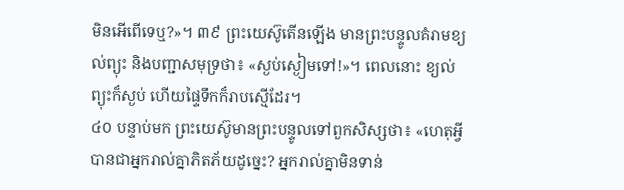មិនអើពើទេឬ?»។ ៣៩ ព្រះយេស៊ូតើនឡើង មានព្រះបន្ទូលគំរាមខ្យល់ព្យុះ និងបញ្ជាសមុទ្រថា៖ «ស្ងប់ស្ងៀមទៅ!»។ ពេលនោះ ខ្យល់ព្យុះក៏ស្ងប់ ហើយផ្ទៃទឹកក៏រាបស្មើដែរ។
៤០ បន្ទាប់មក ព្រះយេស៊ូមានព្រះបន្ទូលទៅពួកសិស្សថា៖ «ហេតុអ្វីបានជាអ្នករាល់គ្នាភិតភ័យដូច្នេះ? អ្នករាល់គ្នាមិនទាន់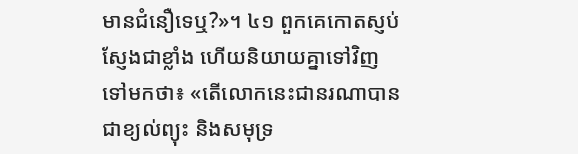មានជំនឿទេឬ?»។ ៤១ ពួកគេកោតស្ញប់ស្ញែងជាខ្លាំង ហើយនិយាយគ្នាទៅវិញទៅមកថា៖ «តើលោកនេះជានរណាបានជាខ្យល់ព្យុះ និងសមុទ្រ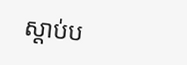ស្ដាប់ប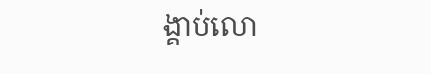ង្គាប់លោ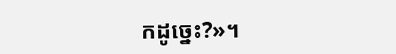កដូច្នេះ?»។